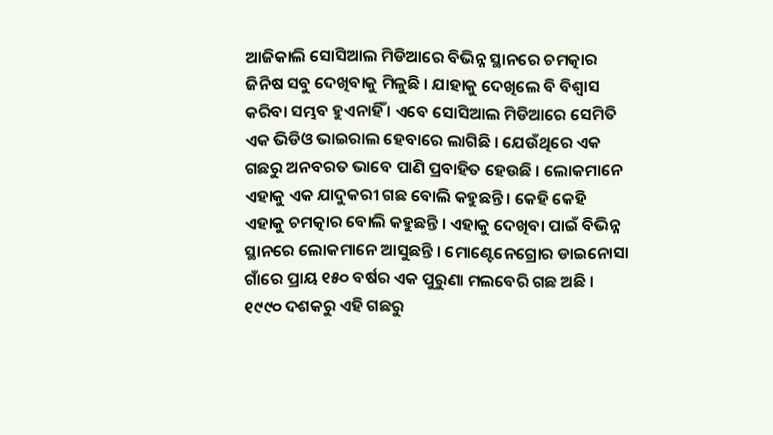ଆଜିକାଲି ସୋସିଆଲ ମିଡିଆରେ ବିଭିନ୍ନ ସ୍ଥାନରେ ଚମତ୍କାର ଜିନିଷ ସବୁ ଦେଖିବାକୁ ମିଳୁଛି । ଯାହାକୁ ଦେଖିଲେ ବି ବିଶ୍ୱାସ କରିବା ସମ୍ଭବ ହୁଏନାହିଁ । ଏବେ ସୋସିଆଲ ମିଡିଆରେ ସେମିତି ଏକ ଭିଡିଓ ଭାଇରାଲ ହେବାରେ ଲାଗିଛି । ଯେଉଁଥିରେ ଏକ ଗଛରୁ ଅନବରତ ଭାବେ ପାଣି ପ୍ରବାହିତ ହେଉଛି । ଲୋକମାନେ ଏହାକୁ ଏକ ଯାଦୁକରୀ ଗଛ ବୋଲି କହୁଛନ୍ତି । କେହି କେହି ଏହାକୁ ଚମତ୍କାର ବୋଲି କହୁଛନ୍ତି । ଏହାକୁ ଦେଖିବା ପାଇଁ ବିଭିନ୍ନ ସ୍ଥାନରେ ଲୋକମାନେ ଆସୁଛନ୍ତି । ମୋଣ୍ଟେନେଗ୍ରୋର ଡାଇନୋସା ଗାଁରେ ପ୍ରାୟ ୧୫୦ ବର୍ଷର ଏକ ପୁରୁଣା ମଲବେରି ଗଛ ଅଛି । ୧୯୯୦ ଦଶକରୁ ଏହି ଗଛରୁ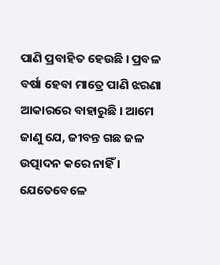ପାଣି ପ୍ରବାହିତ ହେଉଛି । ପ୍ରବଳ ବର୍ଷା ହେବା ମାତ୍ରେ ପାଣି ଝରଣା ଆକାରରେ ବାହାରୁଛି । ଆମେ ଜାଣୁ ଯେ, ଜୀବନ୍ତ ଗଛ ଜଳ ଉତ୍ପାଦନ କରେ ନାହିଁ । ଯେତେବେଳେ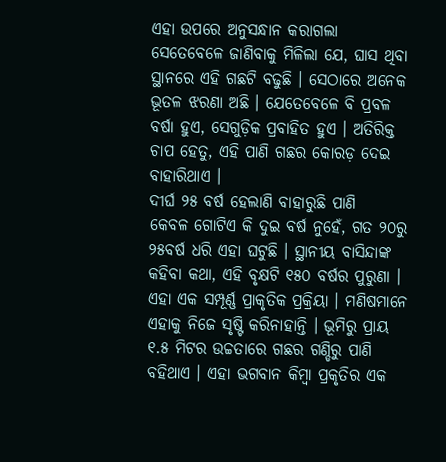ଏହା ଉପରେ ଅନୁସନ୍ଧାନ କରାଗଲା ସେତେବେଳେ ଜାଣିବାକୁ ମିଳିଲା ଯେ, ଘାସ ଥିବା ସ୍ଥାନରେ ଏହି ଗଛଟି ବଢୁଛି । ସେଠାରେ ଅନେକ ଭୂତଳ ଝରଣା ଅଛି । ଯେତେବେଳେ ବି ପ୍ରବଳ ବର୍ଷା ହୁଏ, ସେଗୁଡ଼ିକ ପ୍ରବାହିତ ହୁଏ । ଅତିରିକ୍ତ ଚାପ ହେତୁ, ଏହି ପାଣି ଗଛର କୋରଡ଼ ଦେଇ ବାହାରିଥାଏ ।
ଦୀର୍ଘ ୨୫ ବର୍ଷ ହେଲାଣି ବାହାରୁଛି ପାଣି
କେବଳ ଗୋଟିଏ କି ଦୁଇ ବର୍ଷ ନୁହେଁ, ଗତ ୨୦ରୁ ୨୫ବର୍ଷ ଧରି ଏହା ଘଟୁଛି । ସ୍ଥାନୀୟ ବାସିନ୍ଦାଙ୍କ କହିବା କଥା, ଏହି ବୃକ୍ଷଟି ୧୫୦ ବର୍ଷର ପୁରୁଣା । ଏହା ଏକ ସମ୍ପୂର୍ଣ୍ଣ ପ୍ରାକୃତିକ ପ୍ରକ୍ରିୟା । ମଣିଷମାନେ ଏହାକୁ ନିଜେ ସୃଷ୍ଟି କରିନାହାନ୍ତି । ଭୂମିରୁ ପ୍ରାୟ ୧.୫ ମିଟର ଉଚ୍ଚତାରେ ଗଛର ଗଣ୍ଡିରୁ ପାଣି ବହିଥାଏ । ଏହା ଭଗବାନ କିମ୍ବା ପ୍ରକୃତିର ଏକ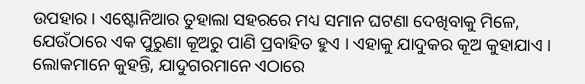ଉପହାର । ଏଷ୍ଟୋନିଆର ତୁହାଲା ସହରରେ ମଧ୍ୟ ସମାନ ଘଟଣା ଦେଖିବାକୁ ମିଳେ, ଯେଉଁଠାରେ ଏକ ପୁରୁଣା କୂଅରୁ ପାଣି ପ୍ରବାହିତ ହୁଏ । ଏହାକୁ ଯାଦୁକର କୂଅ କୁହାଯାଏ । ଲୋକମାନେ କୁହନ୍ତି, ଯାଦୁଗରମାନେ ଏଠାରେ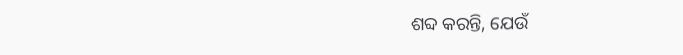ଶବ୍ଦ କରନ୍ତି, ଯେଉଁ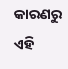କାରଣରୁ ଏହି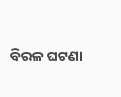ବିରଳ ଘଟଣା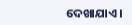ଦେଖାଯାଏ ।